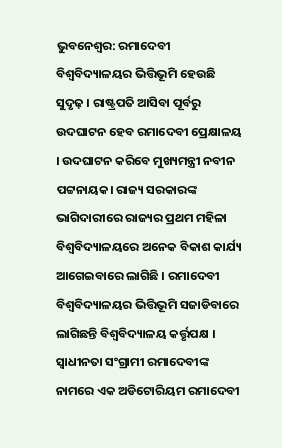ଭୁବନେଶ୍ବର: ରମାଦେବୀ ବିଶ୍ଵବିଦ୍ୟାଳୟର ଭିତ୍ତିଭୂମି ହେଉଛି ସୁଦୃଢ଼ । ରାଷ୍ଟ୍ରପତି ଆସିବା ପୂର୍ବରୁ ଉଦଘାଟନ ହେବ ରମାଦେବୀ ପ୍ରେକ୍ଷାଳୟ । ଉଦଘାଟନ କରିବେ ମୁଖ୍ୟମନ୍ତ୍ରୀ ନବୀନ ପଟ୍ଟନାୟକ। ରାଜ୍ୟ ସରକାରଙ୍କ ଭାଗିଦାରୀରେ ରାଜ୍ୟର ପ୍ରଥମ ମହିଳା ବିଶ୍ବବିଦ୍ୟାଳୟରେ ଅନେକ ବିକାଶ କାର୍ଯ୍ୟ ଆଗେଇବାରେ ଲାଗିଛି । ରମାଦେବୀ ବିଶ୍ଵବିଦ୍ୟାଳୟର ଭିତ୍ତିଭୂମି ସଜାଡିବାରେ ଲାଗିଛନ୍ତି ବିଶ୍ଵବିଦ୍ୟାଳୟ କର୍ତ୍ତୃପକ୍ଷ । ସ୍ୱାଧୀନତା ସଂଗ୍ରାମୀ ରମାଦେବୀଙ୍କ ନାମରେ ଏକ ଅଡିଟୋରିୟମ ରମାଦେବୀ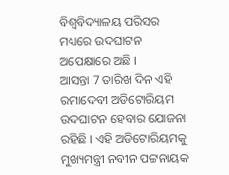ବିଶ୍ବବିଦ୍ୟାଳୟ ପରିସର ମଧ୍ୟରେ ଉଦଘାଟନ ଅପେକ୍ଷାରେ ଅଛି ।
ଆସନ୍ତା 7 ତାରିଖ ଦିନ ଏହି ରମାଦେବୀ ଅଡିଟୋରିୟମ ଉଦଘାଟନ ହେବାର ଯୋଜନା ରହିଛି । ଏହି ଅଡିଟୋରିୟମକୁ ମୁଖ୍ୟମନ୍ତ୍ରୀ ନବୀନ ପଟ୍ଟନାୟକ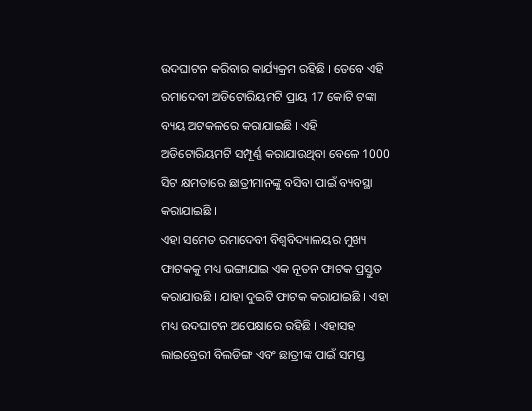ଉଦଘାଟନ କରିବାର କାର୍ଯ୍ୟକ୍ରମ ରହିଛି । ତେବେ ଏହି ରମାଦେବୀ ଅଡିଟୋରିୟମଟି ପ୍ରାୟ 17 କୋଟି ଟଙ୍କା ବ୍ୟୟ ଅଟକଳରେ କରାଯାଇଛି । ଏହି ଅଡିଟୋରିୟମଟି ସମ୍ପୂର୍ଣ୍ଣ କରାଯାଉଥିବା ବେଳେ 1000 ସିଟ କ୍ଷମତାରେ ଛାତ୍ରୀମାନଙ୍କୁ ବସିବା ପାଇଁ ବ୍ୟବସ୍ଥା କରାଯାଇଛି ।
ଏହା ସମେତ ରମାଦେବୀ ବିଶ୍ଵବିଦ୍ୟାଳୟର ମୁଖ୍ୟ ଫାଟକକୁ ମଧ୍ୟ ଭଙ୍ଗାଯାଇ ଏକ ନୂତନ ଫାଟକ ପ୍ରସ୍ତୁତ କରାଯାଉଛି । ଯାହା ଦୁଇଟି ଫାଟକ କରାଯାଇଛି । ଏହା ମଧ୍ୟ ଉଦଘାଟନ ଅପେକ୍ଷାରେ ରହିଛି । ଏହାସହ ଲାଇବ୍ରେରୀ ବିଲଡିଙ୍ଗ ଏବଂ ଛାତ୍ରୀଙ୍କ ପାଇଁ ସମସ୍ତ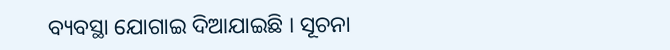ବ୍ୟବସ୍ଥା ଯୋଗାଇ ଦିଆଯାଇଛି । ସୂଚନା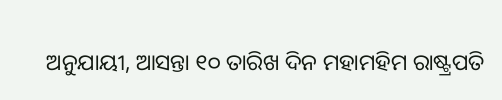ଅନୁଯାୟୀ, ଆସନ୍ତା ୧୦ ତାରିଖ ଦିନ ମହାମହିମ ରାଷ୍ଟ୍ରପତି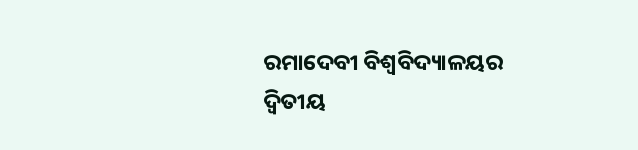ରମାଦେବୀ ବିଶ୍ଵବିଦ୍ୟାଳୟର ଦ୍ବିତୀୟ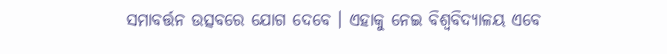ସମାବର୍ତ୍ତନ ଉତ୍ସବରେ ଯୋଗ ଦେବେ । ଏହାକୁ ନେଇ ବିଶ୍ଵବିଦ୍ୟାଳୟ ଏବେ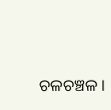ଚଳଚଞ୍ଚଳ ।